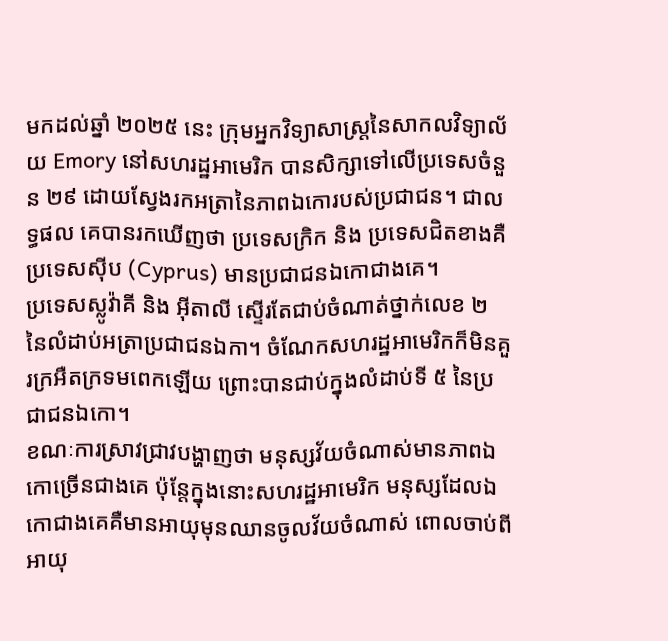មកដល់ឆ្នាំ ២០២៥ នេះ ក្រុមអ្នកវិទ្យាសាស្ត្រនៃសាកលវិទ្យាល័យ Emory នៅសហរដ្ឋអាមេរិក បានសិក្សាទៅលើប្រទេសចំនួន ២៩ ដោយស្វែងរកអត្រានៃភាពឯកោរបស់ប្រជាជន។ ជាលទ្ធផល គេបានរកឃើញថា ប្រទេសក្រិក និង ប្រទេសជិតខាងគឺ ប្រទេសស៊ីប (Cyprus) មានប្រជាជនឯកោជាងគេ។
ប្រទេសស្លូវ៉ាគី និង អ៊ីតាលី ស្ទើរតែជាប់ចំណាត់ថ្នាក់លេខ ២ នៃលំដាប់អត្រាប្រជាជនឯកា។ ចំណែកសហរដ្ឋអាមេរិកក៏មិនគួរក្រអឺតក្រទមពេកឡើយ ព្រោះបានជាប់ក្នុងលំដាប់ទី ៥ នៃប្រជាជនឯកោ។
ខណៈការស្រាវជ្រាវបង្ហាញថា មនុស្សវ័យចំណាស់មានភាពឯកោច្រើនជាងគេ ប៉ុន្តែក្នុងនោះសហរដ្ឋអាមេរិក មនុស្សដែលឯកោជាងគេគឺមានអាយុមុនឈានចូលវ័យចំណាស់ ពោលចាប់ពីអាយុ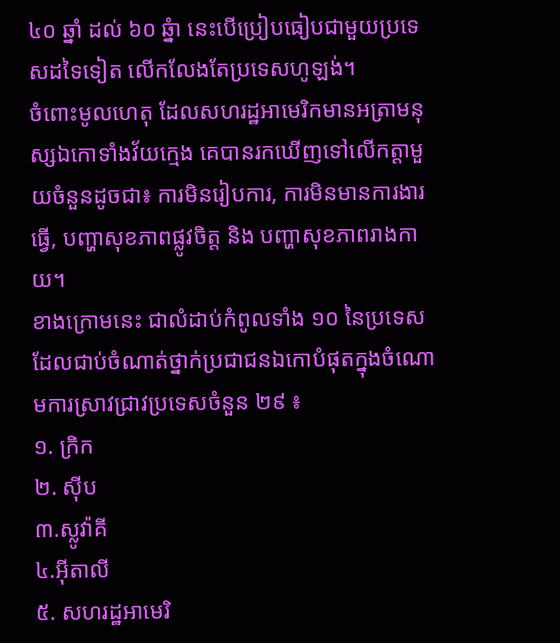៤០ ឆ្នាំ ដល់ ៦០ ឆ្នំា នេះបើប្រៀបធៀបជាមួយប្រទេសដទៃទៀត លើកលែងតែប្រទេសហូឡង់។
ចំពោះមូលហេតុ ដែលសហរដ្ឋអាមេរិកមានអត្រាមនុស្សឯកោទាំងវ័យក្មេង គេបានរកឃើញទៅលើកត្តាមួយចំនួនដូចជា៖ ការមិនរៀបការ, ការមិនមានការងារធ្វើ, បញ្ហាសុខភាពផ្លូវចិត្ត និង បញ្ហាសុខភាពរាងកាយ។
ខាងក្រោមនេះ ជាលំដាប់កំពូលទាំង ១០ នៃប្រទេស ដែលជាប់ចំណាត់ថ្នាក់ប្រជាជនឯកោបំផុតក្នុងចំណោមការស្រាវជ្រាវប្រទេសចំនួន ២៩ ៖
១. ក្រិក
២. ស៊ីប
៣.ស្លូវ៉ាគី
៤.អ៊ីតាលី
៥. សហរដ្ឋអាមេរិ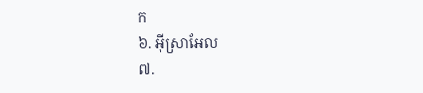ក
៦. អ៊ីស្រាអែល
៧.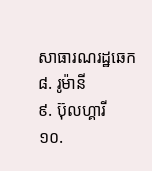សាធារណរដ្ឋឆេក
៨. រូម៉ានី
៩. ប៊ុលហ្គារី
១០.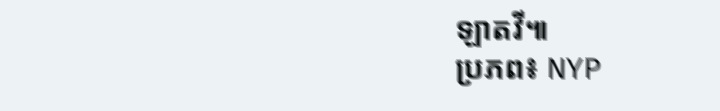ឡាតវី៕
ប្រភព៖ NYP